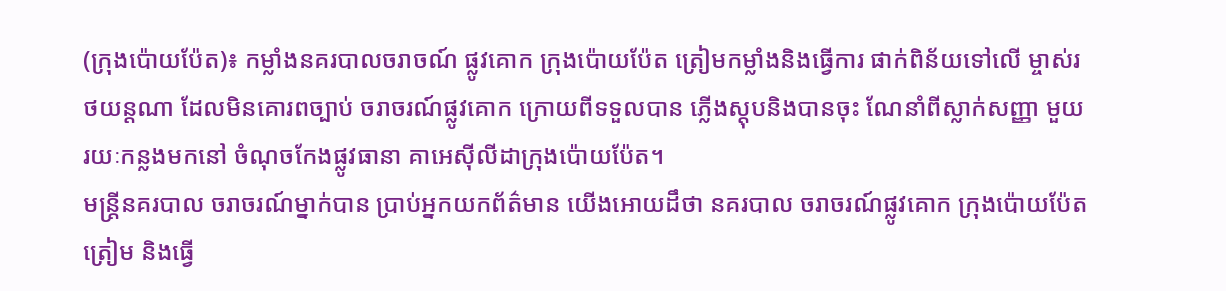(ក្រុងប៉ោយប៉ែត)៖ កម្លាំងនគរបាលចរាចណ៍ ផ្លូវគោក ក្រុងប៉ោយប៉ែត ត្រៀមកម្លាំងនិងធ្វើការ ផាក់ពិន័យទៅលើ ម្ចាស់រថយន្តណា ដែលមិនគោរពច្បាប់ ចរាចរណ៍ផ្លូវគោក ក្រោយពីទទួលបាន ភ្លើងស្តុបនិងបានចុះ ណែនាំពីស្លាក់សញ្ញា មួយរយៈកន្លងមកនៅ ចំណុចកែងផ្លូវធានា គាអេស៊ីលីដាក្រុងប៉ោយប៉ែត។
មន្ត្រីនគរបាល ចរាចរណ៍ម្នាក់បាន ប្រាប់អ្នកយកព័ត៌មាន យើងអោយដឹថា នគរបាល ចរាចរណ៍ផ្លូវគោក ក្រុងប៉ោយប៉ែតត្រៀម និងធ្វើ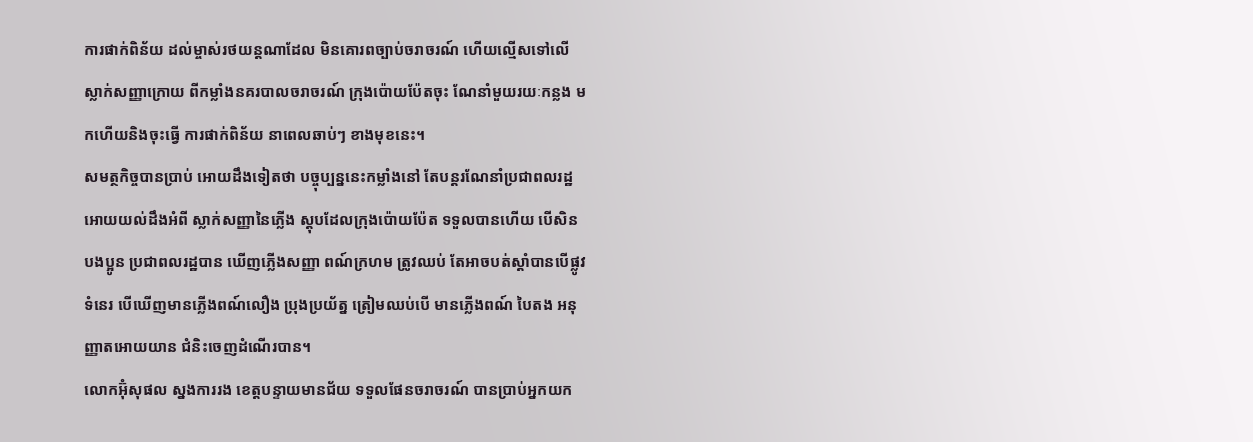ការផាក់ពិន័យ ដល់ម្ចាស់រថយន្តណាដែល មិនគោរពច្បាប់ចរាចរណ៍ ហើយល្មើសទៅលើ ស្លាក់សញ្ញាក្រោយ ពីកម្លាំងនគរបាលចរាចរណ៍ ក្រុងប៉ោយប៉ែតចុះ ណែនាំមួយរយៈកន្លង មកហើយនិងចុះធ្វើ ការផាក់ពិន័យ នាពេលឆាប់ៗ ខាងមុខនេះ។
សមត្ថកិច្ចបានប្រាប់ អោយដឹងទៀតថា បច្ចុប្បន្ននេះកម្លាំងនៅ តែបន្តរណែនាំប្រជាពលរដ្ឋ អោយយល់ដឹងអំពី ស្លាក់សញ្ញានៃភ្លើង ស្តុបដែលក្រុងប៉ោយប៉ែត ទទួលបានហើយ បើសិនបងប្អូន ប្រជាពលរដ្ឋបាន ឃើញភ្លើងសញ្ញា ពណ៍ក្រហម ត្រូវឈប់ តែអាចបត់ស្ដាំបានបើផ្លូវទំនេរ បើឃើញមានភ្លើងពណ៍លឿង ប្រុងប្រយ័ត្ន ត្រៀមឈប់បើ មានភ្លើងពណ៍ បៃតង អនុញ្ញាតអោយយាន ជំនិះចេញដំណើរបាន។
លោកអ៊ុំសុផល ស្នងការរង ខេត្តបន្ទាយមានជ័យ ទទួលផែនចរាចរណ៍ បានប្រាប់អ្នកយក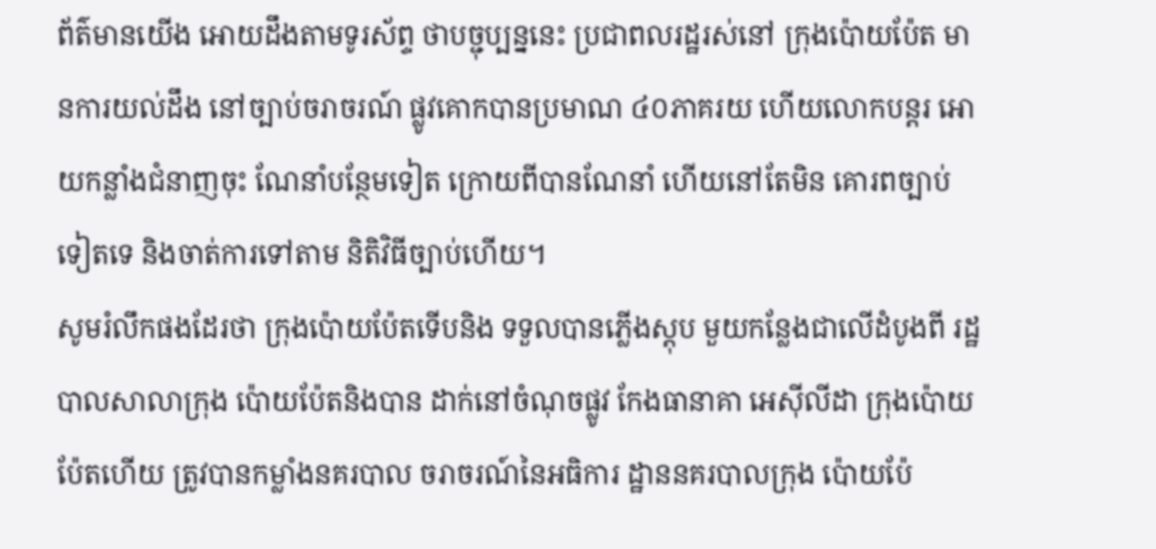ព័ត៌មានយើង អោយដឹងតាមទូរស័ព្ទ ថាបច្ជុប្បន្ននេះ ប្រជាពលរដ្ឋរស់នៅ ក្រុងប៉ោយប៉ែត មានការយល់ដឹង នៅច្បាប់ចរាចរណ៍ ផ្លូវគោកបានប្រមាណ ៤០ភាគរយ ហើយលោកបន្តរ អោយកន្លាំងជំនាញចុះ ណែនាំបន្ថែមទៀត ក្រោយពីបានណែនាំ ហើយនៅតែមិន គោរពច្បាប់ទៀតទេ និងចាត់ការទៅតាម និតិវិធីច្បាប់ហើយ។
សូមរំលឹកផងដែរថា ក្រុងប៉ោយប៉ែតទើបនិង ទទួលបានភ្លើងស្តុប មួយកន្លែងជាលើដំបូងពី រដ្ឋបាលសាលាក្រុង ប៉ោយប៉ែតនិងបាន ដាក់នៅចំណុចផ្លូវ កែងធានាគា អេស៊ីលីដា ក្រុងប៉ោយប៉ែតហើយ ត្រូវបានកម្លាំងនគរបាល ចរាចរណ៍នៃអធិការ ដ្ឋាននគរបាលក្រុង ប៉ោយប៉ែ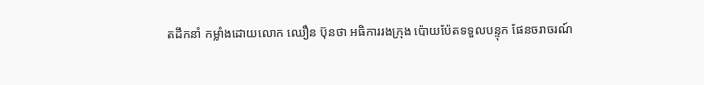តដឹកនាំ កម្លាំងដោយលោក ឈឿន ប៊ុនថា អធិការរងក្រុង ប៉ោយប៉ែតទទួលបន្ទុក ផែនចរាចរណ៍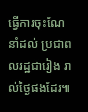ធ្វើការចុះណែនាំដល់ ប្រជាពលរដ្ឋជារៀង រាល់ថ្ងៃផងដែរ៕